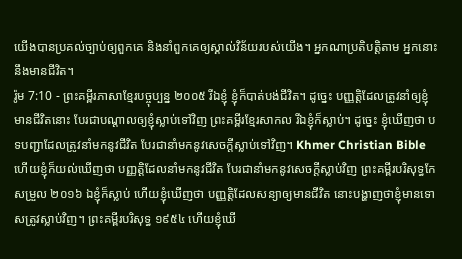យើងបានប្រគល់ច្បាប់ឲ្យពួកគេ និងនាំពួកគេឲ្យស្គាល់វិន័យរបស់យើង។ អ្នកណាប្រតិបត្តិតាម អ្នកនោះនឹងមានជីវិត។
រ៉ូម 7:10 - ព្រះគម្ពីរភាសាខ្មែរបច្ចុប្បន្ន ២០០៥ រីឯខ្ញុំ ខ្ញុំក៏បាត់បង់ជីវិត។ ដូច្នេះ បញ្ញត្តិដែលត្រូវនាំឲ្យខ្ញុំមានជីវិតនោះ បែរជាបណ្ដាលឲ្យខ្ញុំស្លាប់ទៅវិញ ព្រះគម្ពីរខ្មែរសាកល រីឯខ្ញុំក៏ស្លាប់។ ដូច្នេះ ខ្ញុំឃើញថា បទបញ្ជាដែលត្រូវនាំមកនូវជីវិត បែរជានាំមកនូវសេចក្ដីស្លាប់ទៅវិញ។ Khmer Christian Bible ហើយខ្ញុំក៏យល់ឃើញថា បញ្ញត្ដិដែលនាំមកនូវជីវិត បែរជានាំមកនូវសេចក្ដីស្លាប់វិញ ព្រះគម្ពីរបរិសុទ្ធកែសម្រួល ២០១៦ ឯខ្ញុំក៏ស្លាប់ ហើយខ្ញុំឃើញថា បញ្ញត្តិដែលសន្យាឲ្យមានជីវិត នោះបង្ហាញថាខ្ញុំមានទោសត្រូវស្លាប់វិញ។ ព្រះគម្ពីរបរិសុទ្ធ ១៩៥៤ ហើយខ្ញុំឃើ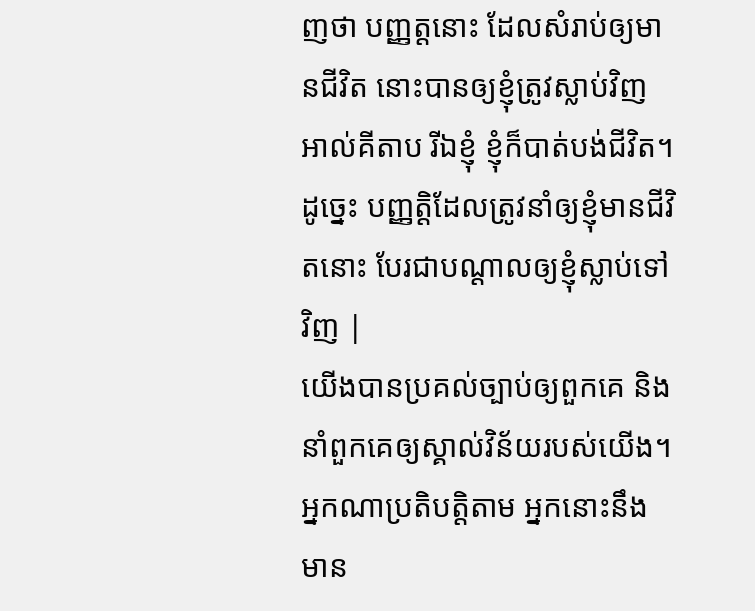ញថា បញ្ញត្តនោះ ដែលសំរាប់ឲ្យមានជីវិត នោះបានឲ្យខ្ញុំត្រូវស្លាប់វិញ អាល់គីតាប រីឯខ្ញុំ ខ្ញុំក៏បាត់បង់ជីវិត។ ដូច្នេះ បញ្ញត្ដិដែលត្រូវនាំឲ្យខ្ញុំមានជីវិតនោះ បែរជាបណ្ដាលឲ្យខ្ញុំស្លាប់ទៅវិញ |
យើងបានប្រគល់ច្បាប់ឲ្យពួកគេ និងនាំពួកគេឲ្យស្គាល់វិន័យរបស់យើង។ អ្នកណាប្រតិបត្តិតាម អ្នកនោះនឹងមាន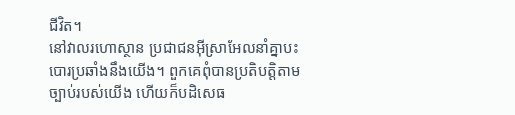ជីវិត។
នៅវាលរហោស្ថាន ប្រជាជនអ៊ីស្រាអែលនាំគ្នាបះបោរប្រឆាំងនឹងយើង។ ពួកគេពុំបានប្រតិបត្តិតាមច្បាប់របស់យើង ហើយក៏បដិសេធ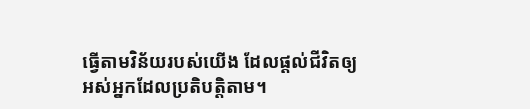ធ្វើតាមវិន័យរបស់យើង ដែលផ្ដល់ជីវិតឲ្យអស់អ្នកដែលប្រតិបត្តិតាម។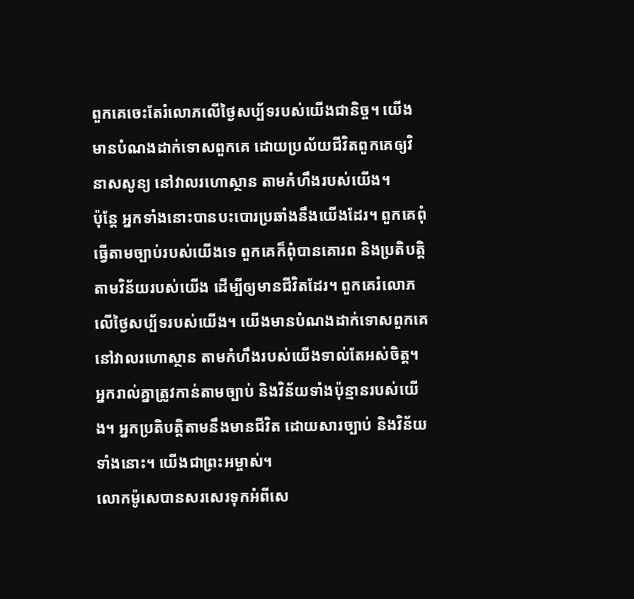ពួកគេចេះតែរំលោភលើថ្ងៃសប្ប័ទរបស់យើងជានិច្ច។ យើងមានបំណងដាក់ទោសពួកគេ ដោយប្រល័យជីវិតពួកគេឲ្យវិនាសសូន្យ នៅវាលរហោស្ថាន តាមកំហឹងរបស់យើង។
ប៉ុន្តែ អ្នកទាំងនោះបានបះបោរប្រឆាំងនឹងយើងដែរ។ ពួកគេពុំធ្វើតាមច្បាប់របស់យើងទេ ពួកគេក៏ពុំបានគោរព និងប្រតិបត្តិតាមវិន័យរបស់យើង ដើម្បីឲ្យមានជីវិតដែរ។ ពួកគេរំលោភលើថ្ងៃសប្ប័ទរបស់យើង។ យើងមានបំណងដាក់ទោសពួកគេនៅវាលរហោស្ថាន តាមកំហឹងរបស់យើងទាល់តែអស់ចិត្ត។
អ្នករាល់គ្នាត្រូវកាន់តាមច្បាប់ និងវិន័យទាំងប៉ុន្មានរបស់យើង។ អ្នកប្រតិបត្តិតាមនឹងមានជីវិត ដោយសារច្បាប់ និងវិន័យទាំងនោះ។ យើងជាព្រះអម្ចាស់។
លោកម៉ូសេបានសរសេរទុកអំពីសេ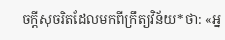ចក្ដីសុចរិតដែលមកពីក្រឹត្យវិន័យ*ថា: «អ្ន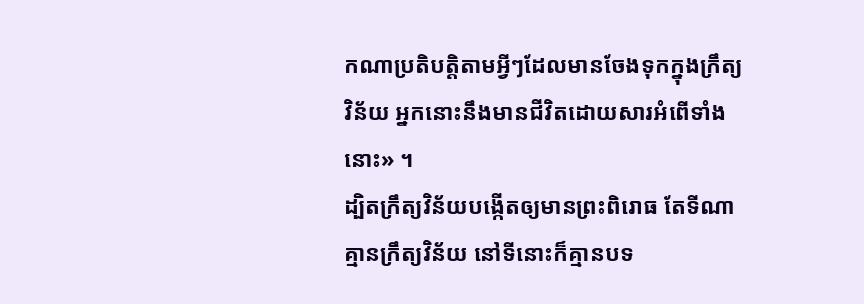កណាប្រតិបត្តិតាមអ្វីៗដែលមានចែងទុកក្នុងក្រឹត្យវិន័យ អ្នកនោះនឹងមានជីវិតដោយសារអំពើទាំងនោះ» ។
ដ្បិតក្រឹត្យវិន័យបង្កើតឲ្យមានព្រះពិរោធ តែទីណាគ្មានក្រឹត្យវិន័យ នៅទីនោះក៏គ្មានបទ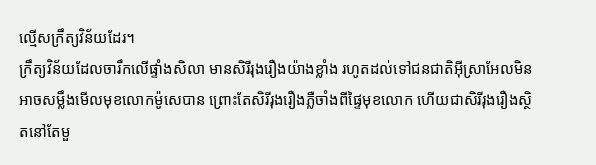ល្មើសក្រឹត្យវិន័យដែរ។
ក្រឹត្យវិន័យដែលចារឹកលើផ្ទាំងសិលា មានសិរីរុងរឿងយ៉ាងខ្លាំង រហូតដល់ទៅជនជាតិអ៊ីស្រាអែលមិនអាចសម្លឹងមើលមុខលោកម៉ូសេបាន ព្រោះតែសិរីរុងរឿងភ្លឺចាំងពីផ្ទៃមុខលោក ហើយជាសិរីរុងរឿងស្ថិតនៅតែមួ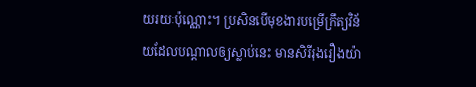យរយៈប៉ុណ្ណោះ។ ប្រសិនបើមុខងារបម្រើក្រឹត្យវិន័យដែលបណ្ដាលឲ្យស្លាប់នេះ មានសិរីរុងរឿងយ៉ា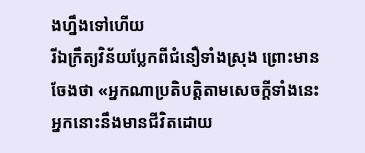ងហ្នឹងទៅហើយ
រីឯក្រឹត្យវិន័យប្លែកពីជំនឿទាំងស្រុង ព្រោះមានចែងថា «អ្នកណាប្រតិបត្តិតាមសេចក្ដីទាំងនេះ អ្នកនោះនឹងមានជីវិតដោយ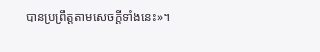បានប្រព្រឹត្តតាមសេចក្ដីទាំងនេះ»។